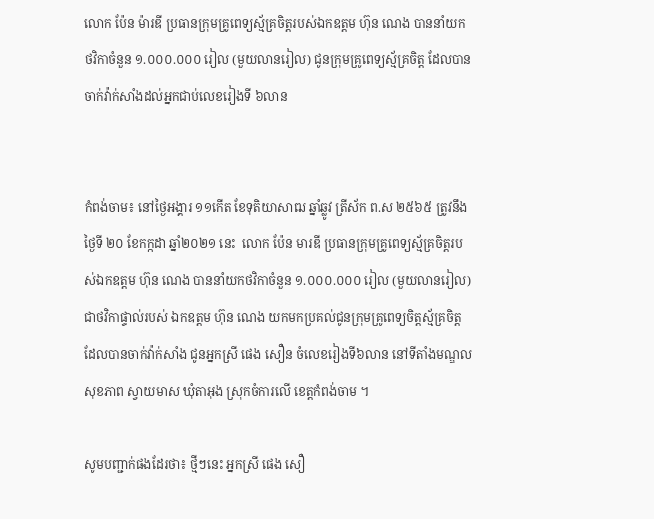លោក ប៉ែន ម៉ារឌី ប្រធានក្រុមគ្រូពេទ្យស្ម័គ្រចិត្តរបស់ឯកឧត្តម ហ៊ុន ណេង បាននាំយកថវិកាចំនួន ១.០០០.០០០ រៀល (មួយលានរៀល) ជូនក្រុមគ្រូពេទ្យស្ម័គ្រចិត្ត ដែលបានចាក់វ៉ាក់សាំងដល់អ្នកជាប់លេខរៀងទី ៦លាន


កំពង់ចាម៖ នៅថ្ងៃអង្គារ ១១កើត ខែទុតិយាសាឍ ឆ្នាំឆ្លូវ ត្រីស័ក ព.ស ២៥៦៥ ត្រូវនឹងថ្ងៃទី ២០ ខែកក្កដា ឆ្នាំ២០២១ នេះ  លោក ប៉ែន មារឌី ប្រធានក្រុមគ្រូពេទ្យស្ម័គ្រចិត្តរបស់ឯកឧត្តម ហ៊ុន ណេង បាននាំយកថវិកាចំនួន ១.០០០.០០០ រៀល (មួយលានរៀល) ជាថវិកាផ្ទាល់របស់ ឯកឧត្តម ហ៊ុន ណេង យកមកប្រគល់ជូនក្រុមគ្រូពេទ្យចិត្តស្ម័គ្រចិត្ត ដែលបានចាក់វ៉ាក់សាំង ជូនអ្នកស្រី ផេង សឿន ចំលេខរៀងទី៦លាន នៅទីតាំងមណ្ឌលសុខភាព ស្វាយមាស ឃុំតាអុង ស្រុកចំការលើ ខេត្តកំពង់ចាម ។

សូមបញ្ជាក់ផងដែរថា៖ ថ្មីៗនេះ អ្នកស្រី ផេង សឿ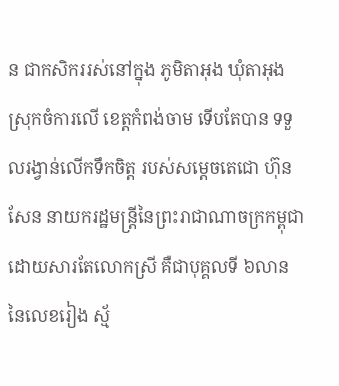ន ជាកសិកររស់នៅក្នុង ភូមិតាអុង ឃុំតាអុង ស្រុកចំការលើ ខេត្តកំពង់ចាម ទើបតែបាន ទទួលរង្វាន់លើកទឹកចិត្ត របស់សម្តេចតេជោ ហ៊ុន សែន នាយករដ្ឋមន្ត្រីនៃព្រះរាជាណាចក្រកម្ពុជា ដោយសារតែលោកស្រី គឺជាបុគ្គលទី ៦លាន នៃលេខរៀង ស្ម័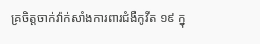គ្រចិត្តចាក់វ៉ាក់សាំងការពារជំងឺកូវីត ១៩ ក្នុ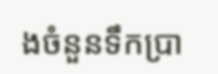ងចំនួនទឹកប្រា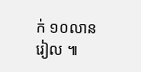ក់ ១០លាន រៀល ៕